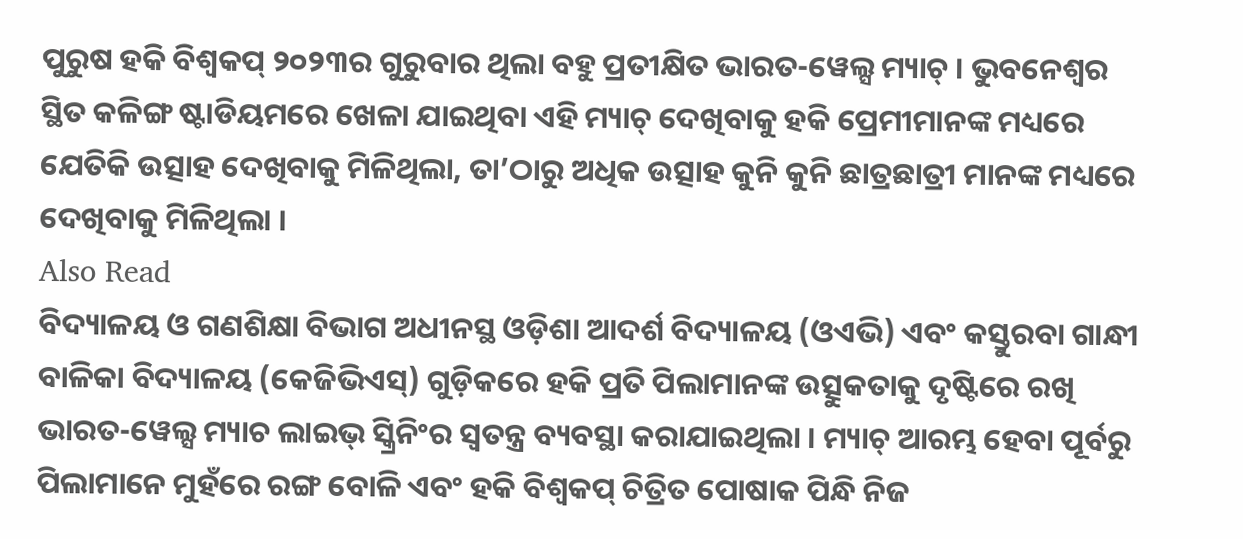ପୁରୁଷ ହକି ବିଶ୍ୱକପ୍ ୨୦୨୩ର ଗୁରୁବାର ଥିଲା ବହୁ ପ୍ରତୀକ୍ଷିତ ଭାରତ-ୱେଲ୍ସ ମ୍ୟାଚ୍ । ଭୁବନେଶ୍ୱର ସ୍ଥିତ କଳିଙ୍ଗ ଷ୍ଟାଡିୟମରେ ଖେଳା ଯାଇଥିବା ଏହି ମ୍ୟାଚ୍ ଦେଖିବାକୁ ହକି ପ୍ରେମୀମାନଙ୍କ ମଧ୍ୟରେ ଯେତିକି ଉତ୍ସାହ ଦେଖିବାକୁ ମିଳିଥିଲା, ତା’ଠାରୁ ଅଧିକ ଉତ୍ସାହ କୁନି କୁନି ଛାତ୍ରଛାତ୍ରୀ ମାନଙ୍କ ମଧ୍ୟରେ ଦେଖିବାକୁ ମିଳିଥିଲା ।
Also Read
ବିଦ୍ୟାଳୟ ଓ ଗଣଶିକ୍ଷା ବିଭାଗ ଅଧୀନସ୍ଥ ଓଡ଼ିଶା ଆଦର୍ଶ ବିଦ୍ୟାଳୟ (ଓଏଭି) ଏବଂ କସ୍ତୁରବା ଗାନ୍ଧୀ ବାଳିକା ବିଦ୍ୟାଳୟ (କେଜିଭିଏସ୍) ଗୁଡ଼ିକରେ ହକି ପ୍ରତି ପିଲାମାନଙ୍କ ଉତ୍ସୁକତାକୁ ଦୃଷ୍ଟିରେ ରଖି ଭାରତ-ୱେଲ୍ସ ମ୍ୟାଚ ଲାଇଭ୍ ସ୍କ୍ରିନିଂର ସ୍ୱତନ୍ତ୍ର ବ୍ୟବସ୍ଥା କରାଯାଇଥିଲା । ମ୍ୟାଚ୍ ଆରମ୍ଭ ହେବା ପୂର୍ବରୁ ପିଲାମାନେ ମୁହଁରେ ରଙ୍ଗ ବୋଳି ଏବଂ ହକି ବିଶ୍ୱକପ୍ ଚିତ୍ରିତ ପୋଷାକ ପିନ୍ଧି ନିଜ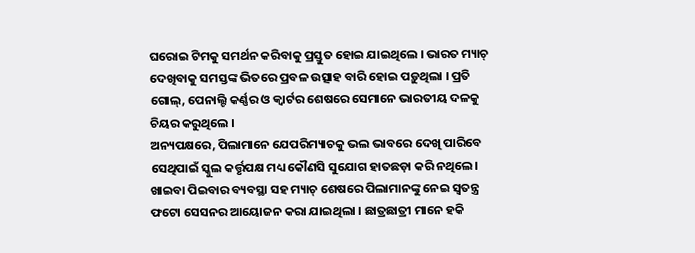ଘରୋଇ ଟିମକୁ ସମର୍ଥନ କରିବାକୁ ପ୍ରସ୍ତୁତ ହୋଇ ଯାଇଥିଲେ । ଭାରତ ମ୍ୟାଚ୍ ଦେଖିବାକୁ ସମସ୍ତଙ୍କ ଭିତରେ ପ୍ରବଳ ଉତ୍ସାହ ବାରି ହୋଇ ପଡ଼ୁଥିଲା । ପ୍ରତି ଗୋଲ୍, ପେନାଲ୍ଟି କର୍ଣ୍ଣର ଓ କ୍ୱାର୍ଟର ଶେଷରେ ସେମାନେ ଭାରତୀୟ ଦଳକୁ ଚିୟର କରୁଥିଲେ ।
ଅନ୍ୟପକ୍ଷରେ, ପିଲାମାନେ ଯେପରିମ୍ୟାଚକୁ ଭଲ ଭାବରେ ଦେଖି ପାରିବେ ସେଥିପାଇଁ ସ୍କୁଲ କର୍ତ୍ତୃପକ୍ଷ ମଧ୍ୟ କୌଣସି ସୁଯୋଗ ହାତଛଡ଼ା କରି ନଥିଲେ। ଖାଇବା ପିଇବାର ବ୍ୟବସ୍ଥା ସହ ମ୍ୟାଚ୍ ଶେଷରେ ପିଲାମାନଙ୍କୁ ନେଇ ସ୍ୱତନ୍ତ୍ର ଫଟୋ ସେସନର ଆୟୋଜନ କରା ଯାଇଥିଲା । ଛାତ୍ରଛାତ୍ରୀ ମାନେ ହକି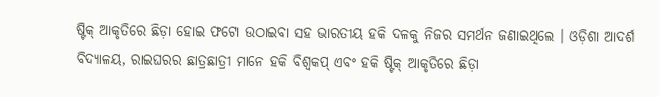ଷ୍ଟିକ୍ ଆକୃତିରେ ଛିଡ଼ା ହୋଇ ଫଟୋ ଉଠାଇବା ସହ ଭାରତୀୟ ହକି ଦଳକୁ ନିଜର ସମର୍ଥନ ଜଣାଇଥିଲେ । ଓଡ଼ିଶା ଆଦର୍ଶ ବିଦ୍ୟାଳୟ, ରାଇଘରର ଛାତ୍ରଛାତ୍ରୀ ମାନେ ହକି ବିଶ୍ୱକପ୍ ଏବଂ ହକି ଷ୍ଟିକ୍ ଆକୃତିରେ ଛିଡ଼ା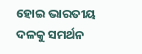ହୋଇ ଭାରତୀୟ ଦଳକୁ ସମର୍ଥନ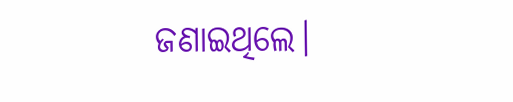ଜଣାଇଥିଲେ।